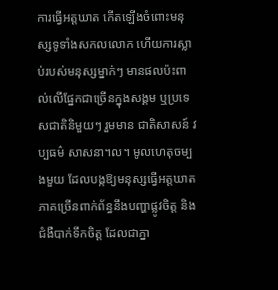ការធ្វើអត្តឃាត កើតឡើងចំពោះមនុស្សទូទាំងសកលលោក ហើយការស្លាប់របស់មនុស្សម្នាក់ៗ មានផលប៉ះពាល់លើផ្នែកជាច្រើនក្នុងសង្គម ឬប្រទេសជាតិនិមួយៗ រួមមាន ជាតិសាសន៍ វប្បធម៌ សាសនា។ល។ មូលហេតុចម្បងមួយ ដែលបង្កឱ្យមនុស្សធ្វើអត្តឃាត ភាគច្រើនពាក់ព័ន្ធនឹងបញ្ហាផ្លូវចិត្ត និងជំងឺបាក់ទឹកចិត្ត ដែលជាភ្នា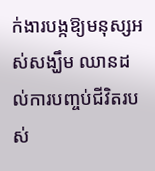ក់ងារបង្កឱ្យមនុស្សអស់សង្ឃឹម ឈានដល់ការបញ្ចប់ជីវិតរបស់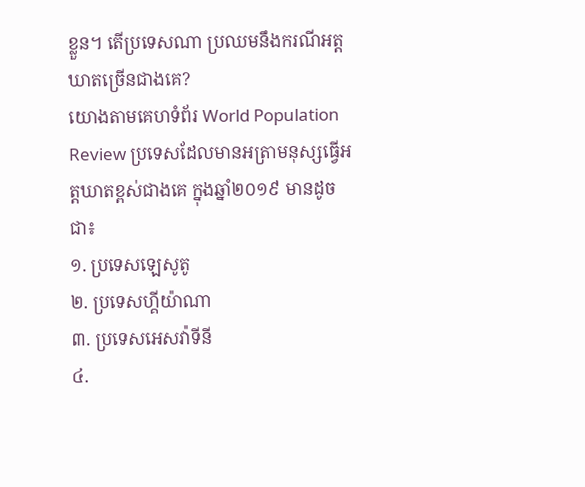ខ្លួន។ តើប្រទេសណា ប្រឈមនឹងករណីអត្តឃាតច្រើនជាងគេ?
យោងតាមគេហទំព័រ World Population Review ប្រទេសដែលមានអត្រាមនុស្សធ្វើអត្តឃាតខ្ពស់ជាងគេ ក្នុងឆ្នាំ២០១៩ មានដូចជា៖
១. ប្រទេសឡេសូតូ
២. ប្រទេសហ្គីយ៉ាណា
៣. ប្រទេសអេសវ៉ាទីនី
៤.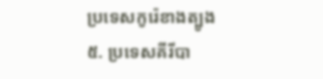ប្រទេសកូរ៉េខាងត្បូង
៥. ប្រទេសគីរីបា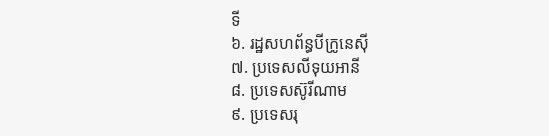ទី
៦. រដ្ឋសហព័ន្ធបីក្រូនេស៊ី
៧. ប្រទេសលីទុយអានី
៨. ប្រទេសស៊ូរីណាម
៩. ប្រទេសរុ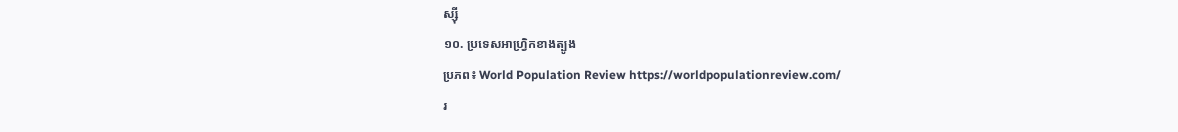ស្ស៊ី
១០. ប្រទេសអាហ្វ្រិកខាងត្បូង
ប្រភព៖ World Population Review https://worldpopulationreview.com/
រ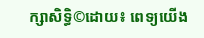ក្សាសិទ្ធិ©ដោយ៖ ពេទ្យយើង